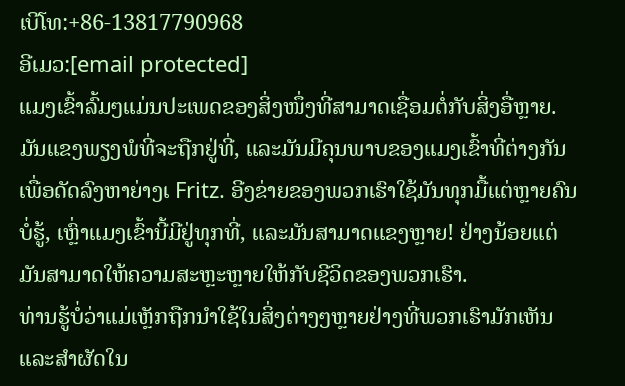ເບີໂທ:+86-13817790968
ອີເມວ:[email protected]
ແມງເຂົ້າລົ້ມໆແມ່ນປະເພດຂອງສິ່ງໜຶ່ງທີ່ສາມາດເຊື່ອມຕໍ່ກັບສິ່ງອື່ຫຼາຍ. ມັນແຂງພຽງພໍທີ່ຈະຖືກຢູ່ທີ່, ແລະມັນມີຄຸນພາບຂອງແມງເຂົ້າທີ່ຕ່າງກັນເພື່ອດັດລົງຫາຍ່າງເ Fritz. ອີງຂ່າຍຂອງພວກເຮົາໃຊ້ມັນທຸກມື້ແຕ່ຫຼາຍຄົນບໍ່ຮູ້, ເຫຼົ່າແມງເຂົ້ານີ້ມີຢູ່ທຸກທີ່, ແລະມັນສາມາດແຂງຫຼາຍ! ຢ່າງນ້ອຍແຕ່ມັນສາມາດໃຫ້ຄວາມສະຫຼະຫຼາຍໃຫ້ກັບຊີວິດຂອງພວກເຮົາ.
ທ່ານຮູ້ບໍ່ວ່າແມ່ເຫຼັກຖືກນຳໃຊ້ໃນສິ່ງຕ່າງໆຫຼາຍຢ່າງທີ່ພວກເຮົາມັກເຫັນແລະສຳຜັດໃນ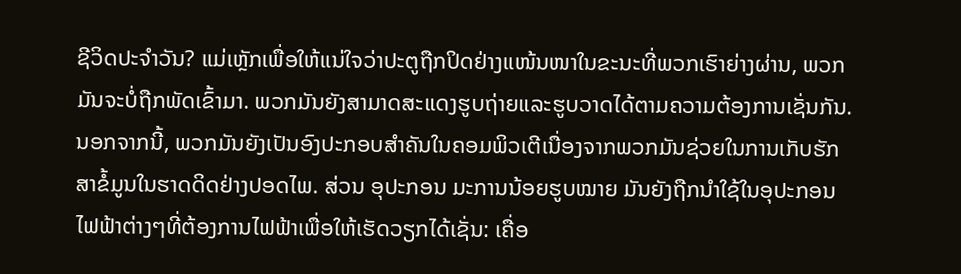ຊີວິດປະຈຳວັນ? ແມ່ເຫຼັກເພື່ອໃຫ້ແນ່ໃຈວ່າປະຕູຖືກປິດຢ່າງແໜ້ນໜາໃນຂະນະທີ່ພວກເຮົາຍ່າງຜ່ານ, ພວກມັນຈະບໍ່ຖືກພັດເຂົ້າມາ. ພວກມັນຍັງສາມາດສະແດງຮູບຖ່າຍແລະຮູບວາດໄດ້ຕາມຄວາມຕ້ອງການເຊັ່ນກັນ. ນອກຈາກນີ້, ພວກມັນຍັງເປັນອົງປະກອບສຳຄັນໃນຄອມພິວເຕີເນື່ອງຈາກພວກມັນຊ່ວຍໃນການເກັບຮັກສາຂໍ້ມູນໃນຮາດດິດຢ່າງປອດໄພ. ສ່ວນ ອຸປະກອນ ມະການນ້ອຍຮູບໝາຍ ມັນຍັງຖືກນຳໃຊ້ໃນອຸປະກອນໄຟຟ້າຕ່າງໆທີ່ຕ້ອງການໄຟຟ້າເພື່ອໃຫ້ເຮັດວຽກໄດ້ເຊັ່ນ: ເຄື່ອ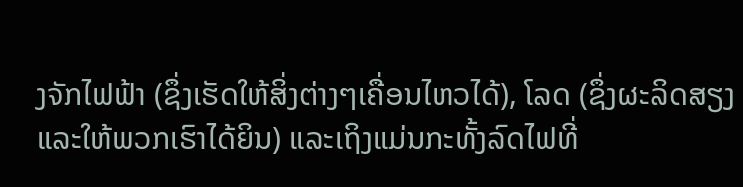ງຈັກໄຟຟ້າ (ຊຶ່ງເຮັດໃຫ້ສິ່ງຕ່າງໆເຄື່ອນໄຫວໄດ້), ໂລດ (ຊຶ່ງຜະລິດສຽງແລະໃຫ້ພວກເຮົາໄດ້ຍິນ) ແລະເຖິງແມ່ນກະທັ້ງລົດໄຟທີ່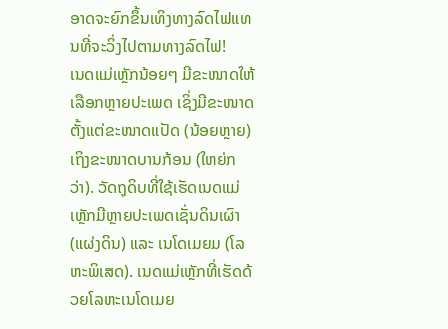ອາດຈະຍົກຂຶ້ນເທິງທາງລົດໄຟແທນທີ່ຈະວິ່ງໄປຕາມທາງລົດໄຟ!
ເນດແມ່ເຫຼັກນ້ອຍໆ ມີຂະໜາດໃຫ້ເລືອກຫຼາຍປະເພດ ເຊິ່ງມີຂະໜາດຕັ້ງແຕ່ຂະໜາດແປັດ (ນ້ອຍຫຼາຍ) ເຖິງຂະໜາດບານກ້ອນ (ໃຫຍ່ກວ່າ). ວັດຖຸດິບທີ່ໃຊ້ເຮັດເນດແມ່ເຫຼັກມີຫຼາຍປະເພດເຊັ່ນດິນເຜົາ (ແຜ່ງດິນ) ແລະ ເນໂດເມຍມ (ໂລຫະພິເສດ). ເນດແມ່ເຫຼັກທີ່ເຮັດດ້ວຍໂລຫະເນໂດເມຍ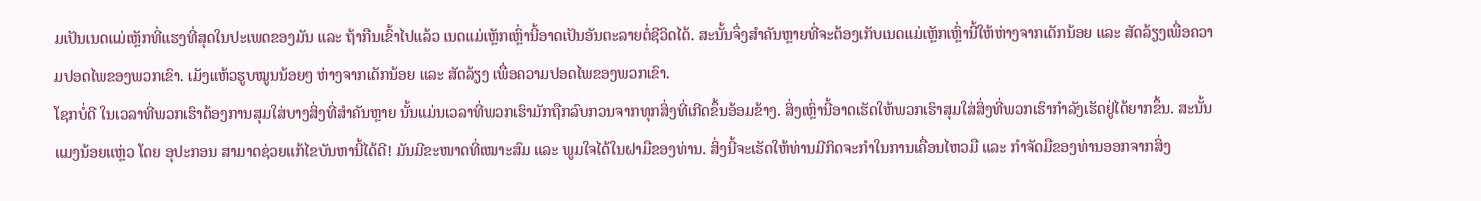ມເປັນເນດແມ່ເຫຼັກທີ່ແຮງທີ່ສຸດໃນປະເພດຂອງມັນ ແລະ ຖ້າກືນເຂົ້າໄປແລ້ວ ເນດແມ່ເຫຼັກເຫຼົ່ານີ້ອາດເປັນອັນຕະລາຍຕໍ່ຊີວິດໄດ້. ສະນັ້ນຈຶ່ງສຳຄັນຫຼາຍທີ່ຈະຕ້ອງເກັບເນດແມ່ເຫຼັກເຫຼົ່ານີ້ໃຫ້ຫ່າງຈາກເດັກນ້ອຍ ແລະ ສັດລ້ຽງເພື່ອຄວາມປອດໄພຂອງພວກເຂົາ. ເມັງແຫ້ວຮູບໝູນນ້ອຍໆ ຫ່າງຈາກເດັກນ້ອຍ ແລະ ສັດລ້ຽງ ເພື່ອຄວາມປອດໄພຂອງພວກເຂົາ.
ໂຊກບໍ່ດີ ໃນເວລາທີ່ພວກເຮົາຕ້ອງການສຸມໃສ່ບາງສິ່ງທີ່ສຳຄັນຫຼາຍ ນັ້ນແມ່ນເວລາທີ່ພວກເຮົາມັກຖືກລົບກວນຈາກທຸກສິ່ງທີ່ເກີດຂຶ້ນອ້ອມຂ້າງ. ສິ່ງເຫຼົ່ານີ້ອາດເຮັດໃຫ້ພວກເຮົາສຸມໃສ່ສິ່ງທີ່ພວກເຮົາກຳລັງເຮັດຢູ່ໄດ້ຍາກຂຶ້ນ. ສະນັ້ນ ແມງນ້ອຍແຫຼ່ວ ໂດຍ ອຸປະກອນ ສາມາດຊ່ວຍແກ້ໄຂບັນຫານີ້ໄດ້ດີ! ມັນມີຂະໜາດທີ່ເໝາະສົມ ແລະ ພູມໃຈໄດ້ໃນຝາມືຂອງທ່ານ. ສິ່ງນີ້ຈະເຮັດໃຫ້ທ່ານມີກິດຈະກຳໃນການເຄື່ອນໄຫວມື ແລະ ກຳຈັດມືຂອງທ່ານອອກຈາກສິ່ງ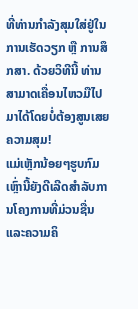ທີ່ທ່ານກຳລັງສຸມໃສ່ຢູ່ໃນການເຮັດວຽກ ຫຼື ການສຶກສາ. ດ້ວຍວິທີນີ້ ທ່ານສາມາດເຄື່ອນໄຫວມືໄປມາໄດ້ໂດຍບໍ່ຕ້ອງສູນເສຍຄວາມສຸມ!
ແມ່ເຫຼັກນ້ອຍໆຮູບກົມເຫຼົ່ານີ້ຍັງດີເລີດສໍາລັບການໂຄງການທີ່ມ່ວນຊື່ນແລະຄວາມຄິ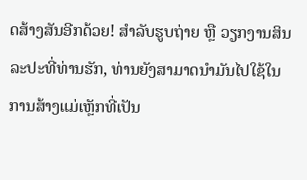ດສ້າງສັນອີກດ້ວຍ! ສໍາລັບຮູບຖ່າຍ ຫຼື ວຽກງານສິນລະປະທີ່ທ່ານຮັກ, ທ່ານຍັງສາມາດນໍາມັນໄປໃຊ້ໃນການສ້າງແມ່ເຫຼັກທີ່ເປັນ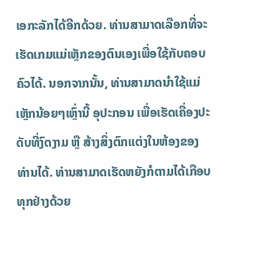ເອກະລັກໄດ້ອີກດ້ວຍ. ທ່ານສາມາດເລືອກທີ່ຈະເຮັດເກມແມ່ເຫຼັກຂອງຕົນເອງເພື່ອໃຊ້ກັບຄອບຄົວໄດ້. ນອກຈາກນັ້ນ, ທ່ານສາມາດນໍາໃຊ້ແມ່ເຫຼັກນ້ອຍໆເຫຼົ່ານີ້ ອຸປະກອນ ເພື່ອເຮັດເຄື່ອງປະດັບທີ່ງົດງາມ ຫຼື ສ້າງສິ່ງຕົກແຕ່ງໃນຫ້ອງຂອງທ່ານໄດ້. ທ່ານສາມາດເຮັດຫຍັງກໍຕາມໄດ້ເກືອບທຸກຢ່າງດ້ວຍ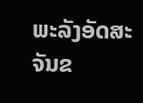ພະລັງອັດສະຈັນຂ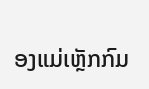ອງແມ່ເຫຼັກກົມ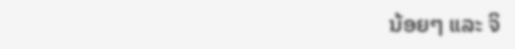ນ້ອຍໆ ແລະ ຈິ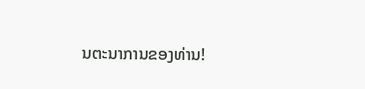ນຕະນາການຂອງທ່ານ!